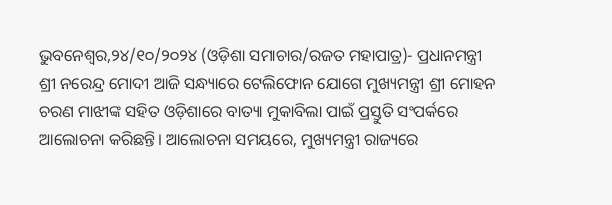ଭୁବନେଶ୍ୱର,୨୪/୧୦/୨୦୨୪ (ଓଡ଼ିଶା ସମାଚାର/ରଜତ ମହାପାତ୍ର)- ପ୍ରଧାନମନ୍ତ୍ରୀ ଶ୍ରୀ ନରେନ୍ଦ୍ର ମୋଦୀ ଆଜି ସନ୍ଧ୍ୟାରେ ଟେଲିଫୋନ ଯୋଗେ ମୁଖ୍ୟମନ୍ତ୍ରୀ ଶ୍ରୀ ମୋହନ ଚରଣ ମାଝୀଙ୍କ ସହିତ ଓଡ଼ିଶାରେ ବାତ୍ୟା ମୁକାବିଲା ପାଇଁ ପ୍ରସ୍ତୁତି ସଂପର୍କରେ ଆଲୋଚନା କରିଛନ୍ତି। ଆଲୋଚନା ସମୟରେ, ମୁଖ୍ୟମନ୍ତ୍ରୀ ରାଜ୍ୟରେ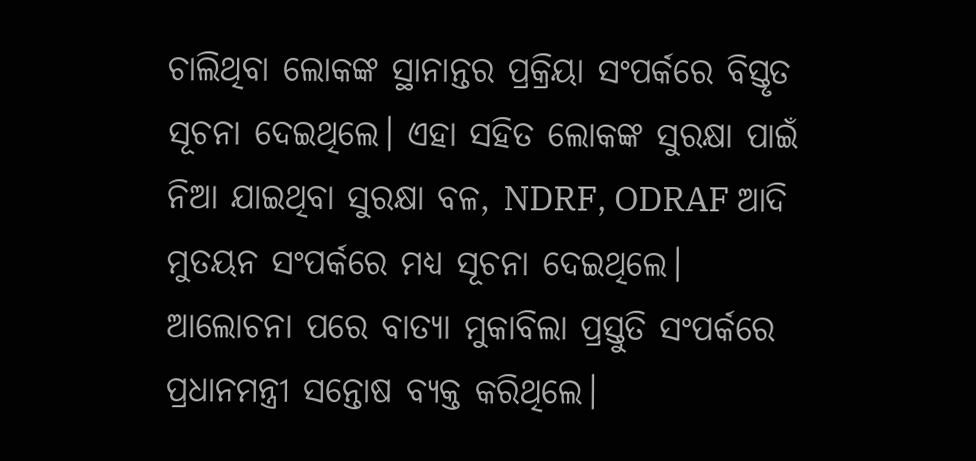ଚାଲିଥିବା ଲୋକଙ୍କ ସ୍ଥାନାନ୍ତର ପ୍ରକ୍ରିୟା ସଂପର୍କରେ ବିସ୍ତୃତ ସୂଚନା ଦେଇଥିଲେ। ଏହା ସହିତ ଲୋକଙ୍କ ସୁରକ୍ଷା ପାଇଁ ନିଆ ଯାଇଥିବା ସୁରକ୍ଷା ବଳ, NDRF, ODRAF ଆଦି ମୁତୟନ ସଂପର୍କରେ ମଧ୍ୟ ସୂଚନା ଦେଇଥିଲେ। ଆଲୋଚନା ପରେ ବାତ୍ୟା ମୁକାବିଲା ପ୍ରସ୍ତୁତି ସଂପର୍କରେ ପ୍ରଧାନମନ୍ତ୍ରୀ ସନ୍ତୋଷ ବ୍ୟକ୍ତ କରିଥିଲେ।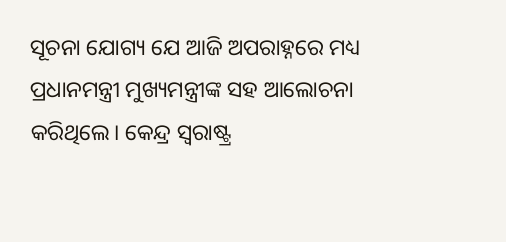ସୂଚନା ଯୋଗ୍ୟ ଯେ ଆଜି ଅପରାହ୍ନରେ ମଧ୍ୟ ପ୍ରଧାନମନ୍ତ୍ରୀ ମୁଖ୍ୟମନ୍ତ୍ରୀଙ୍କ ସହ ଆଲୋଚନା କରିଥିଲେ। କେନ୍ଦ୍ର ସ୍ଵରାଷ୍ଟ୍ର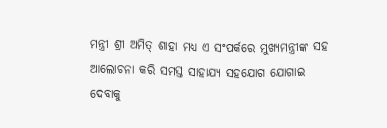ମନ୍ତ୍ରୀ ଶ୍ରୀ ଅମିତ୍ ଶାହା ମଧ୍ୟ ଏ ସଂପର୍କରେ ମୁଖ୍ୟମନ୍ତ୍ରୀଙ୍କ ସହ ଆଲୋଚନା କରି ସମସ୍ତ ସାହାଯ୍ୟ ସହଯୋଗ ଯୋଗାଇ ଦେବାକୁ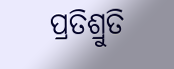ପ୍ରତିଶ୍ରୁତି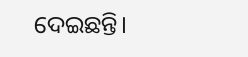ଦେଇଛନ୍ତି।